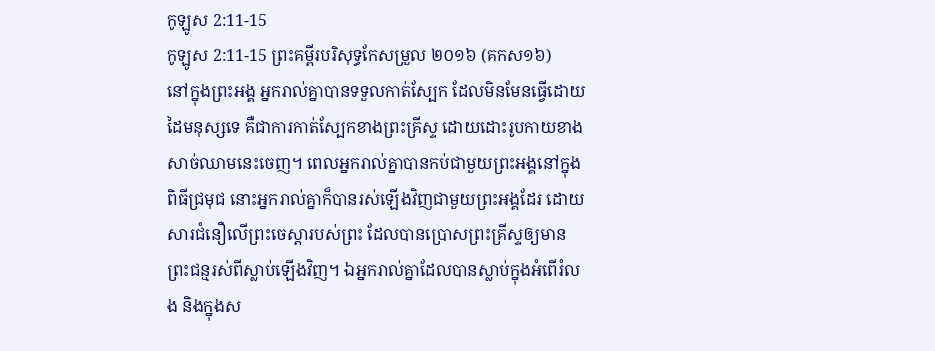កូឡូស 2:11-15
កូឡូស 2:11-15 ព្រះគម្ពីរបរិសុទ្ធកែសម្រួល ២០១៦ (គកស១៦)
នៅក្នុងព្រះអង្គ អ្នករាល់គ្នាបានទទួលកាត់ស្បែក ដែលមិនមែនធ្វើដោយដៃមនុស្សទេ គឺជាការកាត់ស្បែកខាងព្រះគ្រីស្ទ ដោយដោះរូបកាយខាងសាច់ឈាមនេះចេញ។ ពេលអ្នករាល់គ្នាបានកប់ជាមួយព្រះអង្គនៅក្នុងពិធីជ្រមុជ នោះអ្នករាល់គ្នាក៏បានរស់ឡើងវិញជាមួយព្រះអង្គដែរ ដោយសារជំនឿលើព្រះចេស្ដារបស់ព្រះ ដែលបានប្រោសព្រះគ្រីស្ទឲ្យមានព្រះជន្មរស់ពីស្លាប់ឡើងវិញ។ ឯអ្នករាល់គ្នាដែលបានស្លាប់ក្នុងអំពើរំលង និងក្នុងស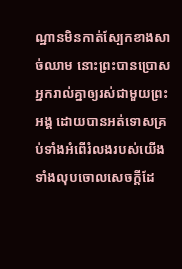ណ្ឋានមិនកាត់ស្បែកខាងសាច់ឈាម នោះព្រះបានប្រោសអ្នករាល់គ្នាឲ្យរស់ជាមួយព្រះអង្គ ដោយបានអត់ទោសគ្រប់ទាំងអំពើរំលងរបស់យើង ទាំងលុបចោលសេចក្តីដែ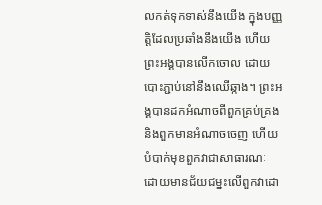លកត់ទុកទាស់នឹងយើង ក្នុងបញ្ញត្តិដែលប្រឆាំងនឹងយើង ហើយព្រះអង្គបានលើកចោល ដោយបោះភ្ជាប់នៅនឹងឈើឆ្កាង។ ព្រះអង្គបានដកអំណាចពីពួកគ្រប់គ្រង និងពួកមានអំណាចចេញ ហើយបំបាក់មុខពួកវាជាសាធារណៈ ដោយមានជ័យជម្នះលើពួកវាដោ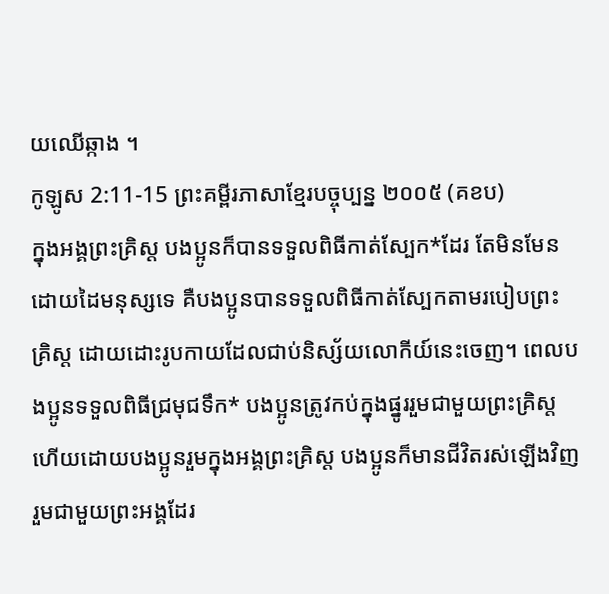យឈើឆ្កាង ។
កូឡូស 2:11-15 ព្រះគម្ពីរភាសាខ្មែរបច្ចុប្បន្ន ២០០៥ (គខប)
ក្នុងអង្គព្រះគ្រិស្ត បងប្អូនក៏បានទទួលពិធីកាត់ស្បែក*ដែរ តែមិនមែនដោយដៃមនុស្សទេ គឺបងប្អូនបានទទួលពិធីកាត់ស្បែកតាមរបៀបព្រះគ្រិស្ត ដោយដោះរូបកាយដែលជាប់និស្ស័យលោកីយ៍នេះចេញ។ ពេលបងប្អូនទទួលពិធីជ្រមុជទឹក* បងប្អូនត្រូវកប់ក្នុងផ្នូររួមជាមួយព្រះគ្រិស្ត ហើយដោយបងប្អូនរួមក្នុងអង្គព្រះគ្រិស្ត បងប្អូនក៏មានជីវិតរស់ឡើងវិញរួមជាមួយព្រះអង្គដែរ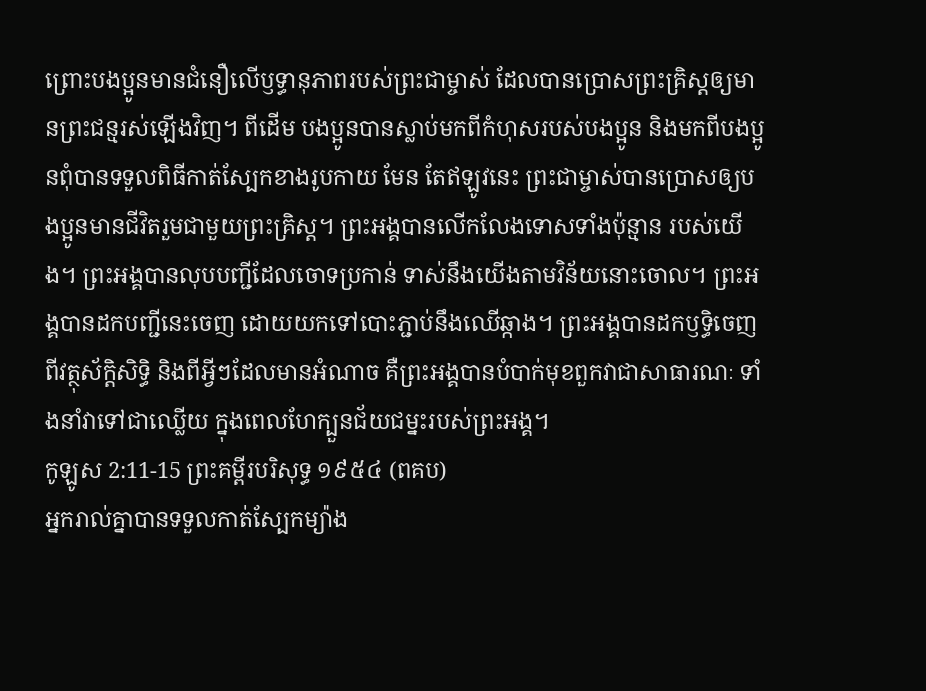ព្រោះបងប្អូនមានជំនឿលើឫទ្ធានុភាពរបស់ព្រះជាម្ចាស់ ដែលបានប្រោសព្រះគ្រិស្តឲ្យមានព្រះជន្មរស់ឡើងវិញ។ ពីដើម បងប្អូនបានស្លាប់មកពីកំហុសរបស់បងប្អូន និងមកពីបងប្អូនពុំបានទទួលពិធីកាត់ស្បែកខាងរូបកាយ មែន តែឥឡូវនេះ ព្រះជាម្ចាស់បានប្រោសឲ្យបងប្អូនមានជីវិតរួមជាមួយព្រះគ្រិស្ត។ ព្រះអង្គបានលើកលែងទោសទាំងប៉ុន្មាន របស់យើង។ ព្រះអង្គបានលុបបញ្ជីដែលចោទប្រកាន់ ទាស់នឹងយើងតាមវិន័យនោះចោល។ ព្រះអង្គបានដកបញ្ជីនេះចេញ ដោយយកទៅបោះភ្ជាប់នឹងឈើឆ្កាង។ ព្រះអង្គបានដកឫទ្ធិចេញពីវត្ថុស័ក្ដិសិទ្ធិ និងពីអ្វីៗដែលមានអំណាច គឺព្រះអង្គបានបំបាក់មុខពួកវាជាសាធារណៈ ទាំងនាំវាទៅជាឈ្លើយ ក្នុងពេលហែក្បួនជ័យជម្នះរបស់ព្រះអង្គ។
កូឡូស 2:11-15 ព្រះគម្ពីរបរិសុទ្ធ ១៩៥៤ (ពគប)
អ្នករាល់គ្នាបានទទួលកាត់ស្បែកម្យ៉ាង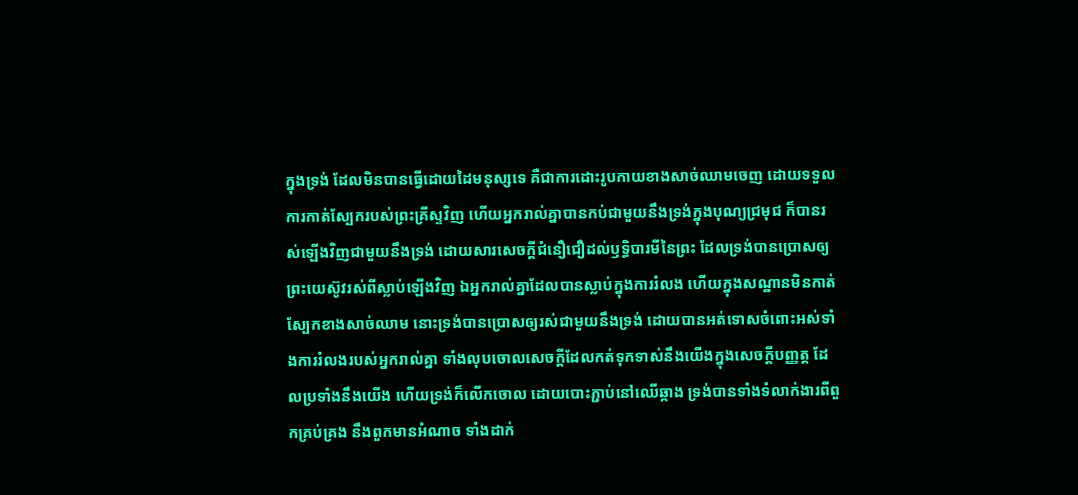ក្នុងទ្រង់ ដែលមិនបានធ្វើដោយដៃមនុស្សទេ គឺជាការដោះរូបកាយខាងសាច់ឈាមចេញ ដោយទទួលការកាត់ស្បែករបស់ព្រះគ្រីស្ទវិញ ហើយអ្នករាល់គ្នាបានកប់ជាមួយនឹងទ្រង់ក្នុងបុណ្យជ្រមុជ ក៏បានរស់ឡើងវិញជាមួយនឹងទ្រង់ ដោយសារសេចក្ដីជំនឿជឿដល់ឫទ្ធិបារមីនៃព្រះ ដែលទ្រង់បានប្រោសឲ្យព្រះយេស៊ូវរស់ពីស្លាប់ឡើងវិញ ឯអ្នករាល់គ្នាដែលបានស្លាប់ក្នុងការរំលង ហើយក្នុងសណ្ឋានមិនកាត់ស្បែកខាងសាច់ឈាម នោះទ្រង់បានប្រោសឲ្យរស់ជាមួយនឹងទ្រង់ ដោយបានអត់ទោសចំពោះអស់ទាំងការរំលងរបស់អ្នករាល់គ្នា ទាំងលុបចោលសេចក្ដីដែលកត់ទុកទាស់នឹងយើងក្នុងសេចក្ដីបញ្ញត្ត ដែលប្រទាំងនឹងយើង ហើយទ្រង់ក៏លើកចោល ដោយបោះភ្ជាប់នៅឈើឆ្កាង ទ្រង់បានទាំងទំលាក់ងារពីពួកគ្រប់គ្រង នឹងពួកមានអំណាច ទាំងដាក់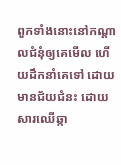ពួកទាំងនោះនៅកណ្តាលជំនុំឲ្យគេមើល ហើយដឹកនាំគេទៅ ដោយមានជ័យជំនះ ដោយសារឈើឆ្កា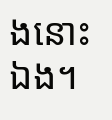ងនោះឯង។